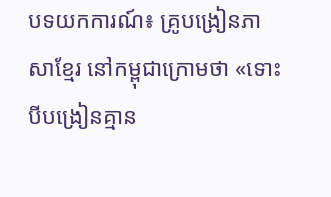បទយកការណ៍៖ គ្រូបង្រៀនភាសាខ្មែរ នៅកម្ពុជាក្រោមថា «ទោះបីបង្រៀនគ្មាន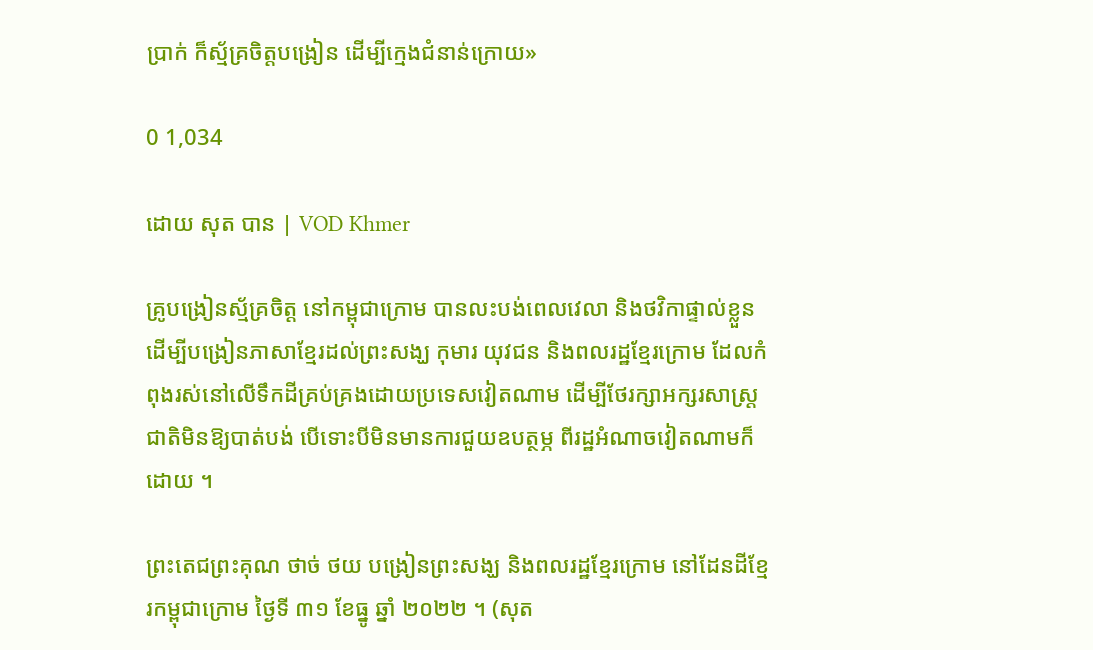ប្រាក់ ក៏ស្ម័គ្រចិត្តបង្រៀន ដើម្បីក្មេងជំនាន់ក្រោយ»

0 1,034

ដោយ សុត បាន | VOD Khmer

គ្រូបង្រៀនស្ម័គ្រចិត្ត នៅកម្ពុជាក្រោម បានលះបង់ពេលវេលា និងថវិកាផ្ទាល់ខ្លួន ដើម្បីបង្រៀនភាសាខ្មែរដល់ព្រះសង្ឃ កុមារ យុវជន និងពលរដ្ឋខ្មែរក្រោម ដែលកំពុងរស់នៅលើទឹកដីគ្រប់គ្រងដោយប្រទេសវៀតណាម ដើម្បីថែរក្សាអក្សរសាស្រ្តជាតិមិនឱ្យបាត់បង់ បើទោះបីមិនមានការជួយឧបត្ថម្ភ ពីរដ្ឋអំណាចវៀតណាមក៏ដោយ ។

ព្រះតេជព្រះគុណ ថាច់ ថយ បង្រៀនព្រះសង្ឃ និងពលរដ្ឋខ្មែរក្រោម នៅដែនដីខ្មែរកម្ពុជាក្រោម ថ្ងៃទី ៣១ ខែធ្នូ ឆ្នាំ ២០២២ ។ (សុត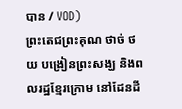បាន / VOD)
ព្រះតេជព្រះគុណ ថាច់ ថយ បង្រៀនព្រះសង្ឃ និងពលរដ្ឋខ្មែរក្រោម នៅដែនដី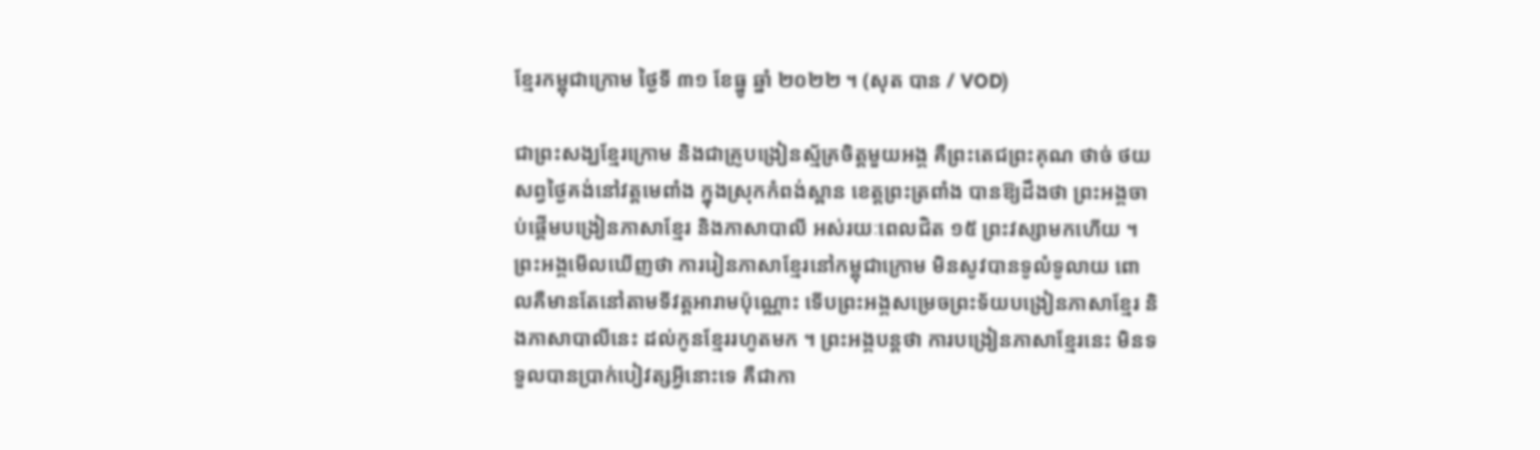ខ្មែរកម្ពុជាក្រោម ថ្ងៃទី ៣១ ខែធ្នូ ឆ្នាំ ២០២២ ។ (សុត បាន / VOD)

ជាព្រះសង្ឃខ្មែរក្រោម និងជាគ្រូបង្រៀនស្ម័គ្រចិត្តមួយអង្គ គឺព្រះតេជព្រះគុណ ថាច់ ថយ សព្វថ្ងៃគង់នៅវត្តមេពាំង ក្នុងស្រុកកំពង់ស្ពាន ខេត្តព្រះត្រពាំង បានឱ្យដឹងថា ព្រះអង្គចាប់ផ្តើមបង្រៀនភាសាខ្មែរ និងភាសាបាលី អស់រយៈពេលជិត ១៥ ព្រះវស្សាមកហើយ ។ ព្រះអង្គមើលឃើញថា ការរៀនភាសាខ្មែរនៅកម្ពុជាក្រោម មិនសូវបានទូលំទូលាយ ពោលគឺមានតែនៅតាមទីវត្តអារាមប៉ុណ្ណោះ ទើបព្រះអង្គសម្រេចព្រះទ័យបង្រៀនភាសាខ្មែរ និងភាសាបាលីនេះ ដល់កូនខ្មែររហូតមក ។ ព្រះអង្គបន្តថា ការបង្រៀនភាសាខ្មែរនេះ មិនទទួលបានប្រាក់បៀវត្សអ្វីនោះទេ គឺជាកា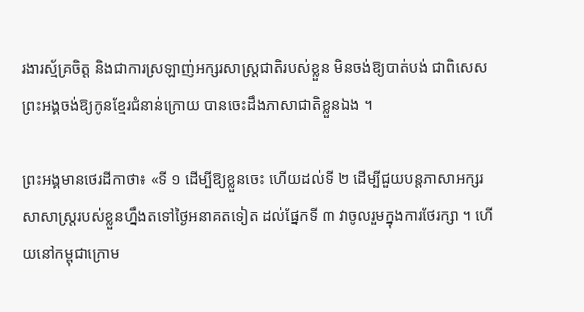រងារស្ម័គ្រចិត្ត និងជាការស្រឡាញ់អក្សរសាស្រ្តជាតិរបស់ខ្លួន មិនចង់ឱ្យបាត់បង់ ជាពិសេសព្រះអង្គចង់ឱ្យកូនខ្មែរជំនាន់ក្រោយ បានចេះដឹងភាសាជាតិខ្លួនឯង ។

ព្រះអង្គមានថេរដីកាថា៖ «ទី ១ ដើម្បីឱ្យខ្លួនចេះ ហើយដល់ទី ២ ដើម្បីជួយបន្តភាសាអក្សរសាសាស្រ្តរបស់ខ្លួនហ្នឹងតទៅថ្ងៃអនាគតទៀត ដល់ផ្នែកទី ៣ វាចូលរួមក្នុងការថែរក្សា ។ ហើយនៅកម្ពុជាក្រោម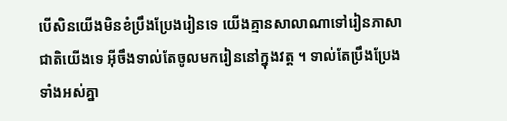បើសិនយើងមិនខំប្រឹងប្រែងរៀនទេ យើងគ្មានសាលាណាទៅរៀនភាសាជាតិយើងទេ អ៊ីចឹងទាល់តែចូលមករៀននៅក្នុងវត្ត ។ ទាល់តែប្រឹងប្រែងទាំងអស់គ្នា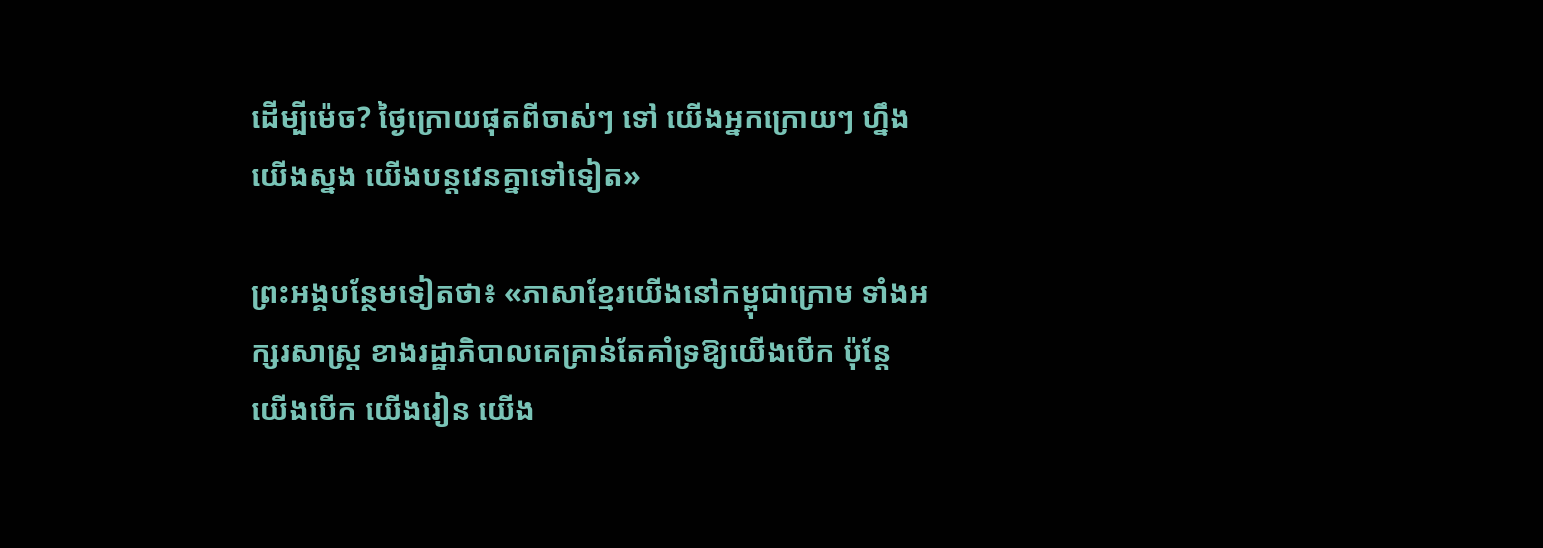ដើម្បីម៉េច? ថ្ងៃក្រោយផុតពីចាស់ៗ ទៅ យើងអ្នកក្រោយៗ ហ្នឹង យើងស្នង យើងបន្តវេនគ្នាទៅទៀត»

ព្រះអង្គបន្ថែមទៀតថា៖ «ភាសាខ្មែរយើងនៅកម្ពុជាក្រោម ទាំងអក្សរសាស្រ្ត ខាងរដ្ឋាភិបាលគេគ្រាន់តែគាំទ្រឱ្យយើងបើក ប៉ុន្តែ យើងបើក យើងរៀន យើង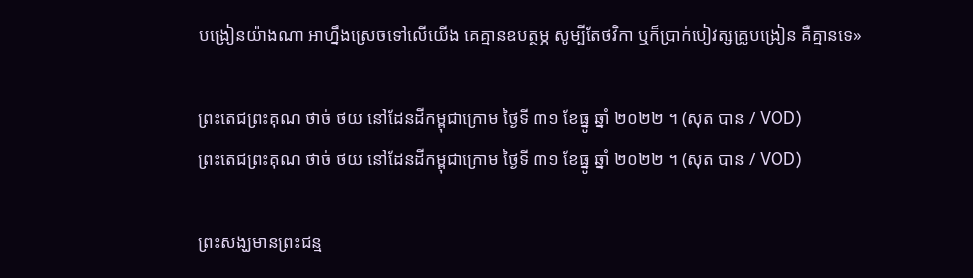បង្រៀនយ៉ាងណា អាហ្នឹងស្រេចទៅលើយើង គេគ្មានឧបត្ថម្ភ សូម្បីតែថវិកា ឬក៏ប្រាក់បៀវត្សគ្រូបង្រៀន គឺគ្មានទេ»

ព្រះតេជព្រះគុណ ថាច់ ថយ នៅដែនដីកម្ពុជាក្រោម ថ្ងៃទី ៣១ ខែធ្នូ ឆ្នាំ ២០២២ ។ (សុត បាន / VOD)
ព្រះតេជព្រះគុណ ថាច់ ថយ នៅដែនដីកម្ពុជាក្រោម ថ្ងៃទី ៣១ ខែធ្នូ ឆ្នាំ ២០២២ ។ (សុត បាន / VOD)

ព្រះសង្ឃមានព្រះជន្ម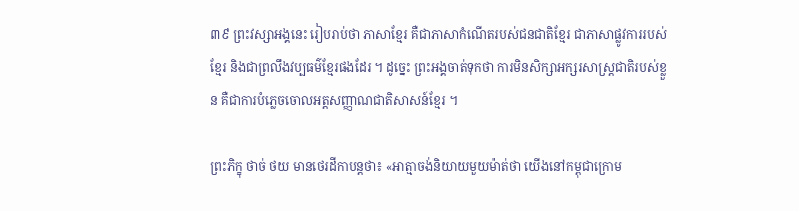៣៩ ព្រះវស្សាអង្គនេះ រៀបរាប់ថា ភាសាខ្មែរ គឺជាភាសាកំណើតរបស់ជនជាតិខ្មែរ ជាភាសាផ្លូវការរបស់ខ្មែរ និងជាព្រលឹងវប្បធម៌ខ្មែរផងដែរ ។ ដូច្នេះ ព្រះអង្គចាត់ទុកថា ការមិនសិក្សាអក្សរសាស្រ្តជាតិរបស់ខ្លួន គឺជាការបំភ្លេចចោលអត្តសញ្ញាណជាតិសាសន៍ខ្មែរ ។

ព្រះភិក្ខុ ថាច់ ថយ មានថេរដីកាបន្តថា៖ «អាត្មាចង់និយាយមួយម៉ាត់ថា យើងនៅកម្ពុជាក្រោម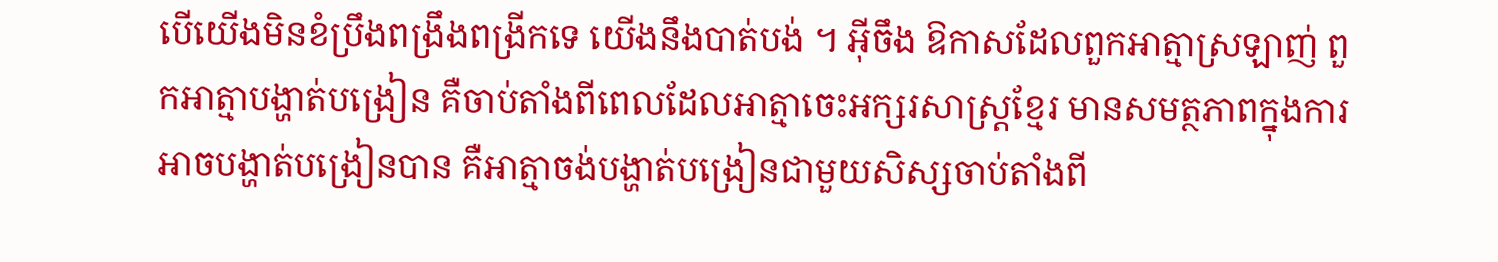បើយើងមិនខំប្រឹងពង្រឹងពង្រីកទេ យើងនឹងបាត់បង់ ។ អ៊ីចឹង ឱកាសដែលពួកអាត្មាស្រឡាញ់ ពួកអាត្មាបង្ហាត់បង្រៀន គឺចាប់តាំងពីពេលដែលអាត្មាចេះអក្សរសាស្រ្តខ្មែរ មានសមត្ថភាពក្នុងការអាចបង្ហាត់បង្រៀនបាន គឺអាត្មាចង់បង្ហាត់បង្រៀនជាមួយសិស្សចាប់តាំងពី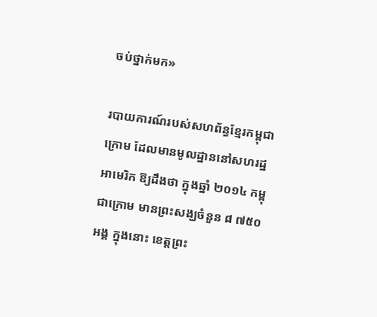ចប់ថ្នាក់មក»

របាយការណ៍របស់សហព័ន្ធខ្មែរកម្ពុជាក្រោម ដែលមានមូលដ្ឋាននៅសហរដ្ឋអាមេរិក ឱ្យដឹងថា ក្នុងឆ្នាំ ២០១៤ កម្ពុជាក្រោម មានព្រះសង្ឃចំនួន ៨ ៧៥០ អង្គ ក្នុងនោះ ខេត្តព្រះ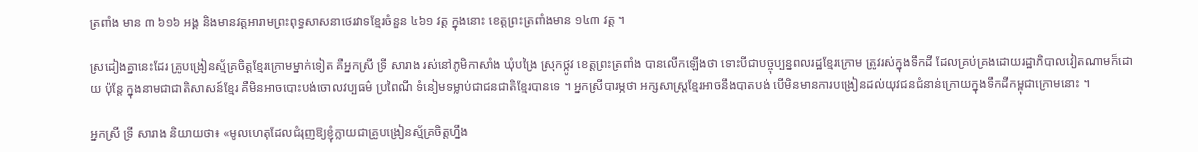ត្រពាំង មាន ៣ ៦១៦ អង្គ និងមានវត្តអារាមព្រះពុទ្ធសាសនាថេរវាទខ្មែរចំនួន ៤៦១ វត្ត ក្នុងនោះ ខេត្តព្រះត្រពាំងមាន ១៤៣ វត្ត ។

ស្រដៀងគ្នានេះដែរ គ្រូបង្រៀនស្ម័គ្រចិត្តខ្មែរក្រោមម្នាក់ទៀត គឺអ្នកស្រី ទ្រី សារាង រស់នៅភូមិកាសាំង ឃុំបង្រៃ ស្រុកថ្កូវ ខេត្តព្រះត្រពាំង បានលើកឡើងថា ទោះបីជាបច្ចុប្បន្នពលរដ្ឋខ្មែរក្រោម ត្រូវរស់ក្នុងទឹកដី ដែលគ្រប់គ្រងដោយរដ្ឋាភិបាលវៀតណាមក៏ដោយ ប៉ុន្តែ ក្នុងនាមជាជាតិសាសន៍ខ្មែរ គឺមិនអាចបោះបង់ចោលវប្បធម៌ ប្រពៃណី ទំនៀមទម្លាប់ជាជនជាតិខ្មែរបានទេ ។ អ្នកស្រីបារម្ភថា អក្សសាស្រ្តខ្មែរអាចនឹងបាតបង់ បើមិនមានការបង្រៀនដល់យុវជនជំនាន់ក្រោយក្នុងទឹកដីកម្ពុជាក្រោមនោះ ។

អ្នកស្រី ទ្រី សារាង និយាយថា៖ «មូលហេតុដែលជំរុញឱ្យខ្ញុំក្លាយជាគ្រូបង្រៀនស្ម័គ្រចិត្តហ្នឹង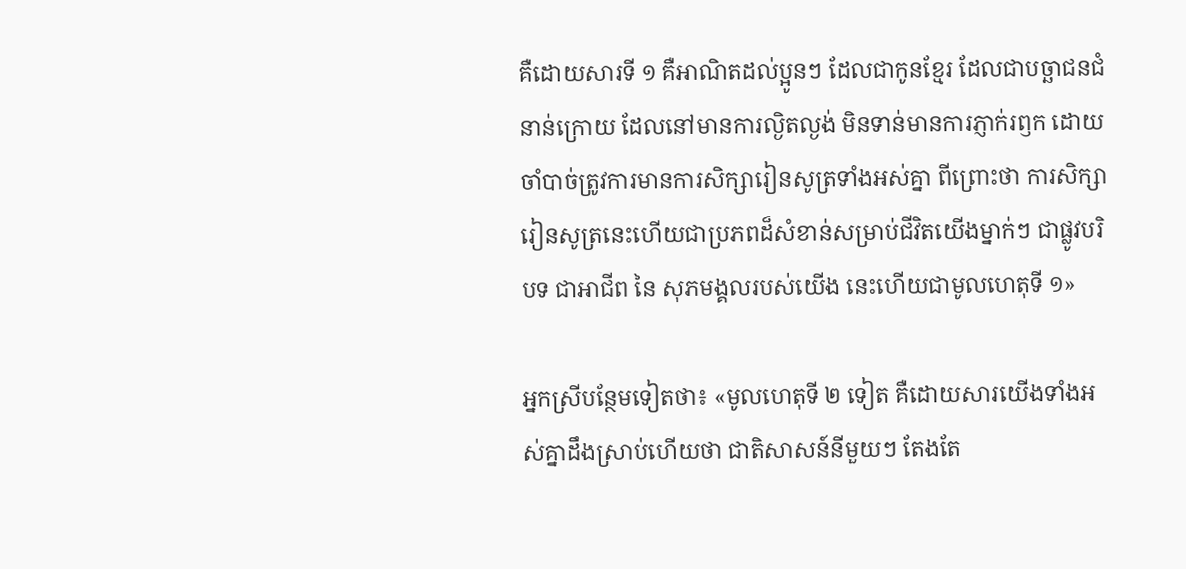គឺដោយសារទី ១ គឺអាណិតដល់ប្អូនៗ ដែលជាកូនខ្មែរ ដែលជាបច្ឆាជនជំនាន់ក្រោយ ដែលនៅមានការល្ងិតល្ងង់ មិនទាន់មានការភ្ញាក់រឭក ដោយចាំបាច់ត្រូវការមានការសិក្សារៀនសូត្រទាំងអស់គ្នា ពីព្រោះថា ការសិក្សារៀនសូត្រនេះហើយជាប្រភពដ៏សំខាន់សម្រាប់ជីវិតយើងម្នាក់ៗ ជាផ្លូវបរិបទ ជាអាជីព នៃ សុភមង្គលរបស់យើង នេះហើយជាមូលហេតុទី ១»

អ្នកស្រីបន្ថែមទៀតថា៖ «មូលហេតុទី ២ ទៀត គឺដោយសារយើងទាំងអស់គ្នាដឹងស្រាប់ហើយថា ជាតិសាសន៍នីមួយៗ តែងតែ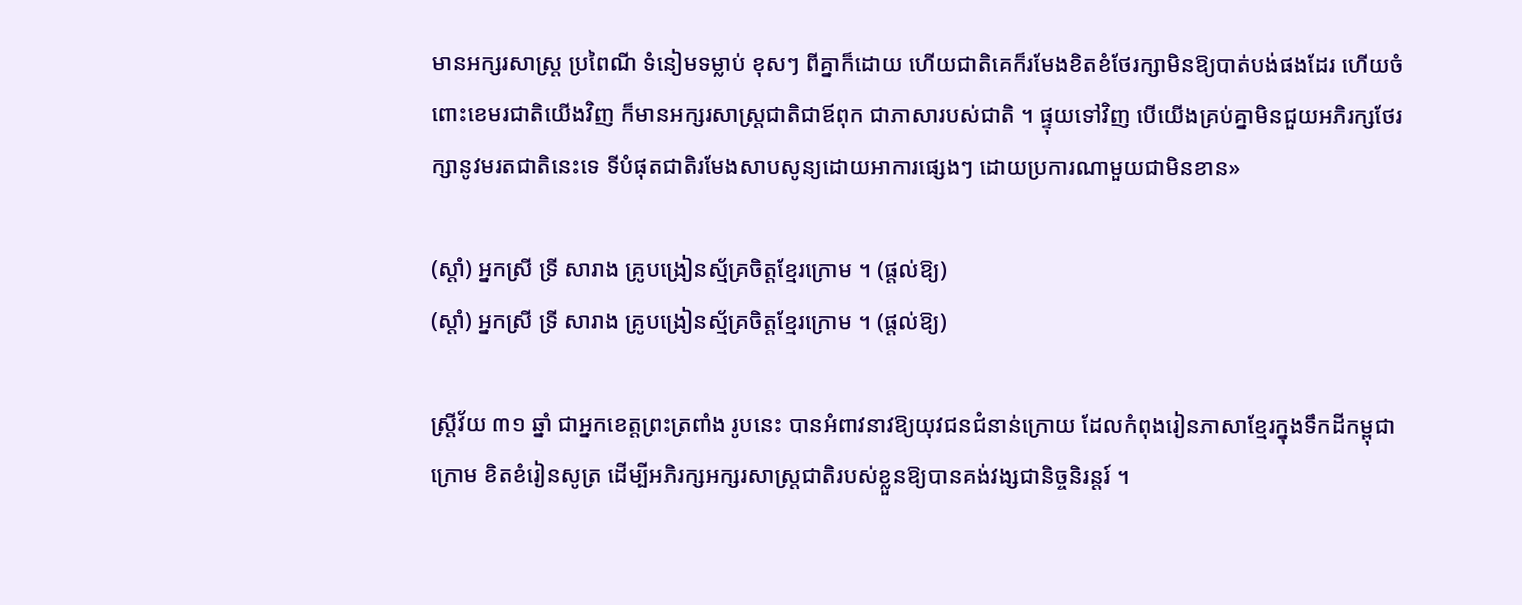មានអក្សរសាស្រ្ត ប្រពៃណី ទំនៀមទម្លាប់ ខុសៗ ពីគ្នាក៏ដោយ ហើយជាតិគេក៏រមែងខិតខំថែរក្សាមិនឱ្យបាត់បង់ផងដែរ ហើយចំពោះខេមរជាតិយើងវិញ ក៏មានអក្សរសាស្រ្តជាតិជាឪពុក ជាភាសារបស់ជាតិ ។ ផ្ទុយទៅវិញ បើយើងគ្រប់គ្នាមិនជួយអភិរក្សថែរក្សានូវមរតជាតិនេះទេ ទីបំផុតជាតិរមែងសាបសូន្យដោយអាការផ្សេងៗ ដោយប្រការណាមួយជាមិនខាន»

(ស្ដាំ) អ្នកស្រី ទ្រី សារាង គ្រូបង្រៀនស្ម័គ្រចិត្តខ្មែរក្រោម ។ (ផ្ដល់ឱ្យ)
(ស្ដាំ) អ្នកស្រី ទ្រី សារាង គ្រូបង្រៀនស្ម័គ្រចិត្តខ្មែរក្រោម ។ (ផ្ដល់ឱ្យ)

ស្រ្តីវ័យ ៣១ ឆ្នាំ ជាអ្នកខេត្តព្រះត្រពាំង រូបនេះ បានអំពាវនាវឱ្យយុវជនជំនាន់ក្រោយ ដែលកំពុងរៀនភាសាខ្មែរក្នុងទឹកដីកម្ពុជាក្រោម ខិតខំរៀនសូត្រ ដើម្បីអភិរក្សអក្សរសាស្រ្តជាតិរបស់ខ្លួនឱ្យបានគង់វង្សជានិច្ចនិរន្តរ៍ ។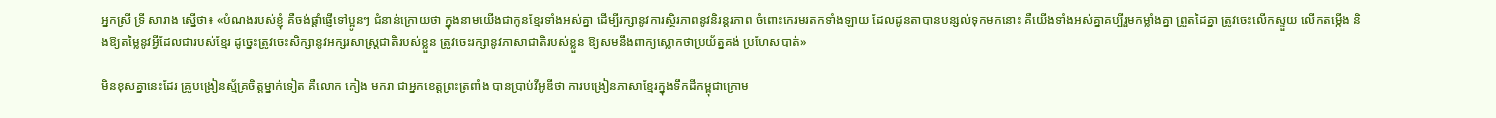អ្នកស្រី ទ្រី សារាង ស្នើថា៖ «បំណងរបស់ខ្ញុំ គឺចង់ផ្តាំផ្ញើទៅប្អូនៗ ជំនាន់ក្រោយថា ក្នុងនាមយើងជាកូនខ្មែរទាំងអស់គ្នា ដើម្បីរក្សានូវការស្ថិរភាពនូវនិរន្តរភាព ចំពោះកេរមរតកទាំងឡាយ ដែលដូនតាបានបន្សល់ទុកមកនោះ គឺយើងទាំងអស់គ្នាគប្បីរួមកម្លាំងគ្នា ព្រួតដៃគ្នា ត្រូវចេះលើកស្ទួយ លើកតម្កើង និងឱ្យតម្លៃនូវអ្វីដែលជារបស់ខ្មែរ ដូច្នេះត្រូវចេះសិក្សានូវអក្សរសាស្រ្តជាតិរបស់ខ្លួន ត្រូវចេះរក្សានូវភាសាជាតិរបស់ខ្លួន ឱ្យសមនឹងពាក្យស្លោកថាប្រយ័ត្នគង់ ប្រហែសបាត់»

មិនខុសគ្នានេះដែរ គ្រូបង្រៀនស្ម័គ្រចិត្តម្នាក់ទៀត គឺលោក កៀង មករា ជាអ្នកខេត្តព្រះត្រពាំង បានប្រាប់វីអូឌីថា ការបង្រៀនភាសាខ្មែរក្នុងទឹកដីកម្ពុជាក្រោម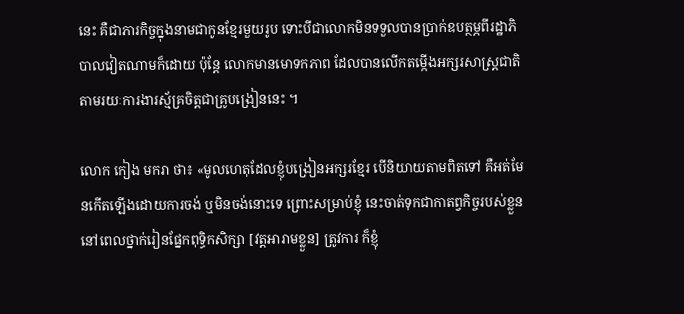នេះ គឺជាភារកិច្ចក្នុងនាមជាកូនខ្មែរមួយរូប ទោះបីជាលោកមិនទទួលបានប្រាក់ឧបត្ថម្ភពីរដ្ឋាភិបាលវៀតណាមក៏ដោយ ប៉ុន្តែ លោកមានមោទកភាព ដែលបានលើកតម្កើងអក្សរសាស្រ្តជាតិ តាមរយៈការងារស្ម័គ្រចិត្តជាគ្រូបង្រៀននេះ ។

លោក កៀង មករា ថា៖ «មូលហេតុដែលខ្ញុំបង្រៀនអក្សរខ្មែរ បើនិយាយតាមពិតទៅ គឺអត់មែនកើតឡើងដោយការចង់ ឬមិនចង់នោះទេ ព្រោះសម្រាប់ខ្ញុំ នេះចាត់ទុកជាកាតព្វកិច្ចរបស់ខ្លួន នៅពេលថ្នាក់រៀនផ្នែកពុទ្ធិកសិក្សា [វត្តអារាមខ្លួន] ត្រូវការ ក៏ខ្ញុំ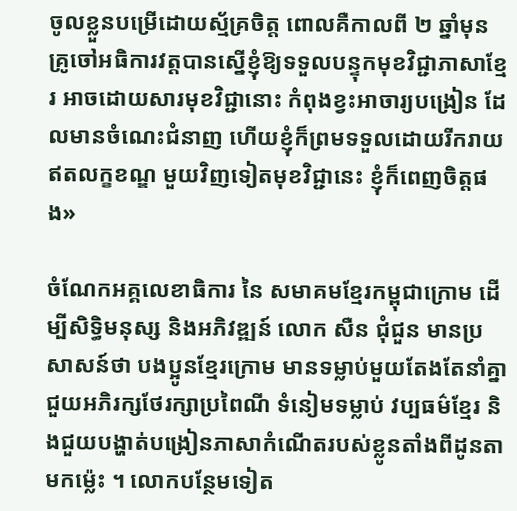ចូលខ្លួនបម្រើដោយស្ម័គ្រចិត្ត ពោលគឺកាលពី ២ ឆ្នាំមុន គ្រូចៅអធិការវត្តបានស្នើខ្ញុំឱ្យទទួលបន្ទុកមុខវិជ្ជាភាសាខ្មែរ អាចដោយសារមុខវិជ្ជានោះ កំពុងខ្វះអាចារ្យបង្រៀន ដែលមានចំណេះជំនាញ ហើយខ្ញុំក៏ព្រមទទួលដោយរីករាយឥតលក្ខខណ្ឌ មួយវិញទៀតមុខវិជ្ជានេះ ខ្ញុំក៏ពេញចិត្តផង»

ចំណែកអគ្គលេខាធិការ នៃ សមាគមខ្មែរកម្ពុជាក្រោម ដើម្បីសិទ្ធិមនុស្ស និងអភិវឌ្ឍន៍ លោក សឺន ជុំជួន មានប្រសាសន៍ថា បងប្អូនខ្មែរក្រោម មានទម្លាប់មួយតែងតែនាំគ្នាជួយអភិរក្សថែរក្សាប្រពៃណី ទំនៀមទម្លាប់ វប្បធម៌ខ្មែរ និងជួយបង្ហាត់បង្រៀនភាសាកំណើតរបស់ខ្លូនតាំងពីដូនតាមកម្ល៉េះ ។ លោកបន្ថែមទៀត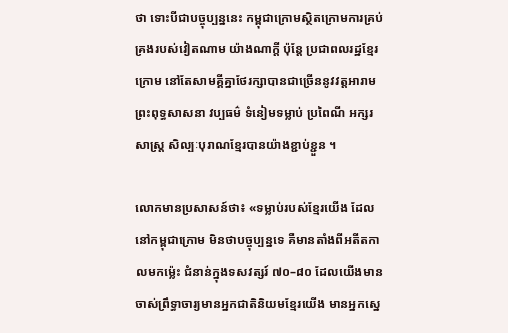ថា ទោះបីជាបច្ចុប្បន្ននេះ កម្ពុជាក្រោមស្ថិតក្រោមការគ្រប់គ្រងរបស់វៀតណាម យ៉ាងណាក្តី ប៉ុន្តែ ប្រជាពលរដ្ឋខ្មែរក្រោម នៅតែសាមគ្គីគ្នាថែរក្សាបានជាច្រើននូវវត្តអារាមព្រះពុទ្ធសាសនា វប្បធម៌ ទំនៀមទម្លាប់ ប្រពៃណី អក្សរសាស្ត្រ សិល្បៈបុរាណខ្មែរបានយ៉ាងខ្ជាប់ខ្ជួន ។

លោកមានប្រសាសន៍ថា៖ «ទម្លាប់របស់ខ្មែរយើង ដែលនៅកម្ពុជាក្រោម មិនថាបច្ចុប្បន្នទេ គឺមានតាំងពីអតីតកាលមកម្ល៉េះ ជំនាន់ក្នុងទសវត្សរ៍ ៧០–៨០ ដែលយើងមានចាស់ព្រឹទ្ធាចារ្យមានអ្នកជាតិនិយមខ្មែរយើង មានអ្នកស្នេ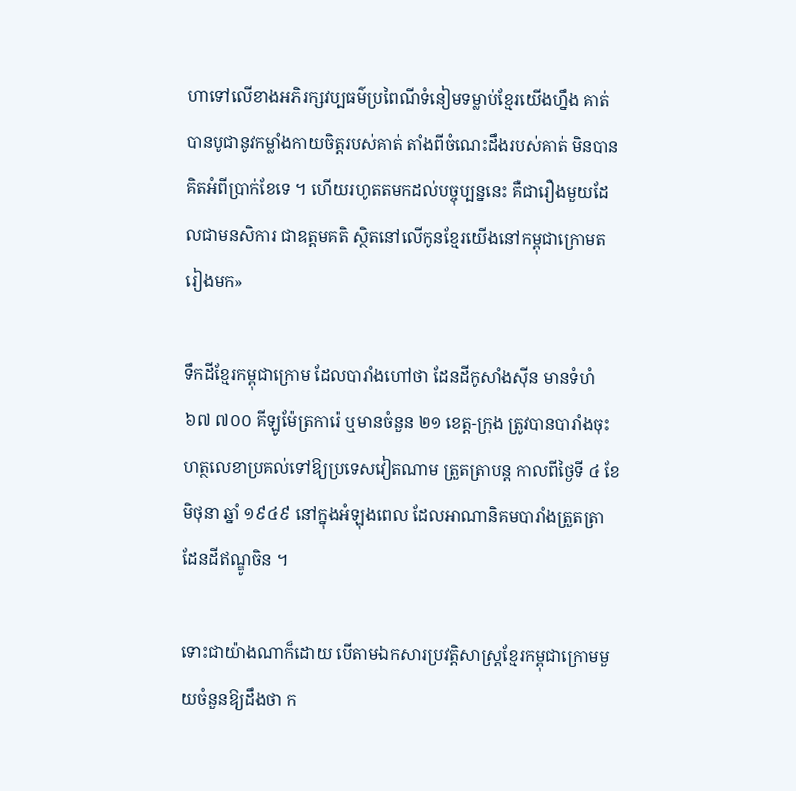ហាទៅលើខាងអភិរក្សវប្បធម៌ប្រពៃណីទំនៀមទម្លាប់ខ្មែរយើងហ្នឹង គាត់បានបូជានូវកម្លាំងកាយចិត្តរបស់គាត់ តាំងពីចំណេះដឹងរបស់គាត់ មិនបានគិតអំពីប្រាក់ខែទេ ។ ហើយរហូតតមកដល់បច្ចុប្បន្ននេះ គឺជារឿងមួយដែលជាមនសិការ ជាឧត្តមគតិ ស្ថិតនៅលើកូនខ្មែរយើងនៅកម្ពុជាក្រោមតរៀងមក»

ទឹកដីខ្មែរកម្ពុជាក្រោម ដែលបារាំងហៅថា ដែនដីកូសាំងស៊ីន មានទំហំ ៦៧ ៧០០ គីឡូម៉ែត្រការ៉េ ឬមានចំនួន ២១ ខេត្ត-ក្រុង ត្រូវបានបារាំងចុះហត្ថលេខាប្រគល់ទៅឱ្យប្រទេសវៀតណាម ត្រួតត្រាបន្ត កាលពីថ្ងៃទី ៤ ខែមិថុនា ឆ្នាំ ១៩៤៩ នៅក្នុងអំឡុងពេល ដែលអាណានិគមបារាំងត្រួតត្រាដែនដីឥណ្ឌូចិន ។

ទោះជាយ៉ាងណាក៏ដោយ បើតាមឯកសារប្រវត្តិសាស្រ្តខ្មែរកម្ពុជាក្រោមមួយចំនួនឱ្យដឹងថា ក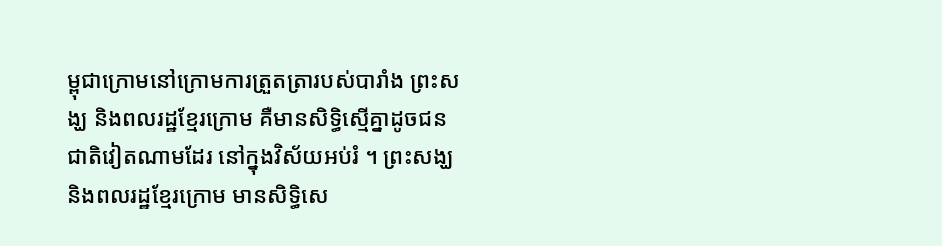ម្ពុជាក្រោមនៅក្រោមការត្រួតត្រារបស់បារាំង ព្រះសង្ឃ និងពលរដ្ឋខ្មែរក្រោម គឺមានសិទ្ធិស្មើគ្នាដូចជនជាតិវៀតណាមដែរ នៅក្នុងវិស័យអប់រំ ។ ព្រះសង្ឃ និងពលរដ្ឋខ្មែរក្រោម មានសិទ្ធិសេ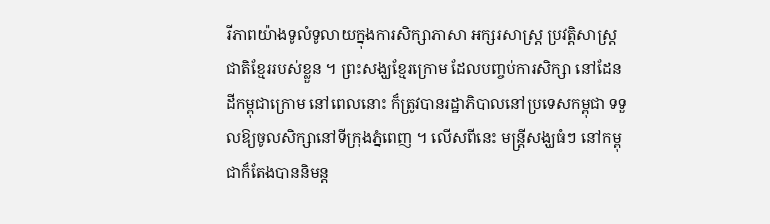រីភាពយ៉ាងទូលំទូលាយក្នុងការសិក្សាភាសា អក្សរសាស្រ្ត ប្រវត្តិសាស្រ្តជាតិខ្មែររបស់ខ្លួន ។ ព្រះសង្ឃខ្មែរក្រោម ដែលបញ្ចប់ការសិក្សា នៅដែនដីកម្ពុជាក្រោម នៅពេលនោះ ក៏ត្រូវបានរដ្ឋាភិបាលនៅប្រទេសកម្ពុជា ទទួលឱ្យចូលសិក្សានៅទីក្រុងភ្នំពេញ ។ លើសពីនេះ មន្រ្តីសង្ឃធំៗ នៅកម្ពុជាក៏តែងបាននិមន្ត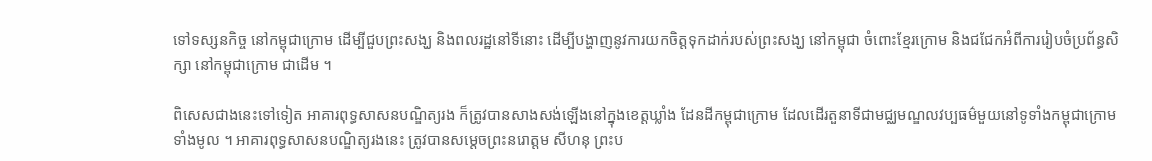ទៅទស្សនកិច្ច នៅកម្ពុជាក្រោម ដើម្បីជួបព្រះសង្ឃ និងពលរដ្ឋនៅទីនោះ ដើម្បីបង្ហាញនូវការយកចិត្តទុកដាក់របស់ព្រះសង្ឃ នៅកម្ពុជា ចំពោះខ្មែរក្រោម និងជជែកអំពីការរៀបចំប្រព័ន្ធសិក្សា នៅកម្ពុជាក្រោម ជាដើម ។

ពិសេសជាងនេះទៅទៀត អាគារពុទ្ធសាសនបណ្ឌិត្យរង ក៏ត្រូវបានសាងសង់ឡើងនៅក្នុងខេត្តឃ្លាំង ដែនដីកម្ពុជាក្រោម ដែលដើរតួនាទីជាមជ្ឈមណ្ឌលវប្បធម៌មួយនៅទូទាំងកម្ពុជាក្រោមទាំងមូល ។ អាគារពុទ្ធសាសនបណ្ឌិត្យរងនេះ ត្រូវបានសម្តេចព្រះនរោត្តម សីហនុ ព្រះប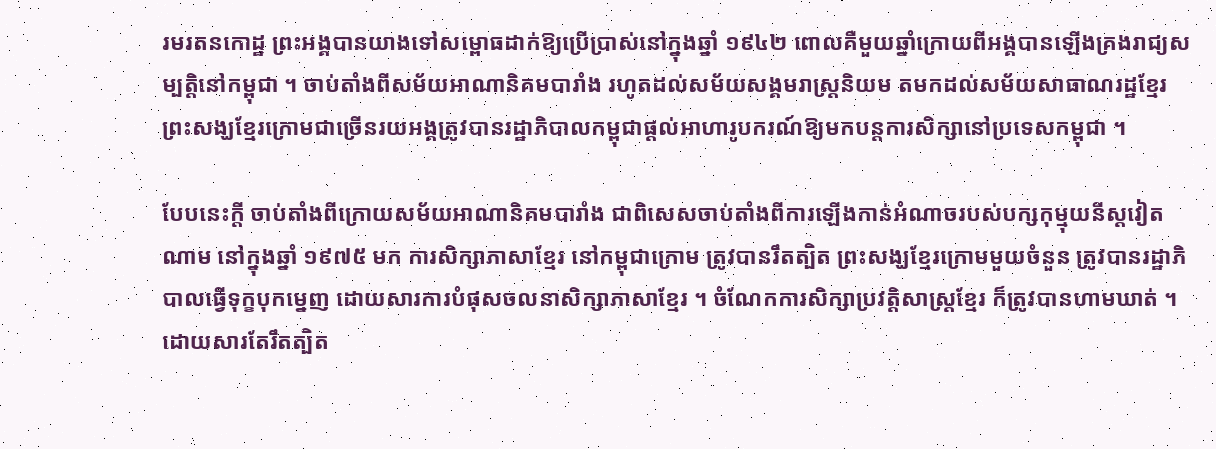រមរតនកោដ្ឋ ព្រះអង្គបានយាងទៅសម្ពោធដាក់ឱ្យប្រើប្រាស់នៅក្នុងឆ្នាំ ១៩៤២ ពោលគឺមួយឆ្នាំក្រោយពីអង្គបានឡើងគ្រងរាជ្យសម្បត្តិនៅកម្ពុជា ។ ចាប់តាំងពីសម័យអាណានិគមបារាំង រហូតដល់សម័យសង្គមរាស្រ្តនិយម តមកដល់សម័យសាធាណរដ្ឋខ្មែរ ព្រះសង្ឃខ្មែរក្រោមជាច្រើនរយអង្គត្រូវបានរដ្ឋាភិបាលកម្ពុជាផ្តល់អាហារូបករណ៍ឱ្យមកបន្តការសិក្សានៅប្រទេសកម្ពុជា ។

បែបនេះក្តី ចាប់តាំងពីក្រោយសម័យអាណានិគមបារាំង ជាពិសេសចាប់តាំងពីការឡើងកាន់អំណាចរបស់បក្សកុម្មុយនីស្តវៀតណាម នៅក្នុងឆ្នាំ ១៩៧៥ មក ការសិក្សាភាសាខ្មែរ នៅកម្ពុជាក្រោម ត្រូវបានរឹតត្បិត ព្រះសង្ឃខ្មែរក្រោមមួយចំនួន ត្រូវបានរដ្ឋាភិបាលធ្វើទុក្ខបុកម្នេញ ដោយសារការបំផុសចលនាសិក្សាភាសាខ្មែរ ។ ចំណែកការសិក្សាប្រវត្តិសាស្រ្តខ្មែរ ក៏ត្រូវបានហាមឃាត់ ។ ដោយសារតែរឹតត្បិត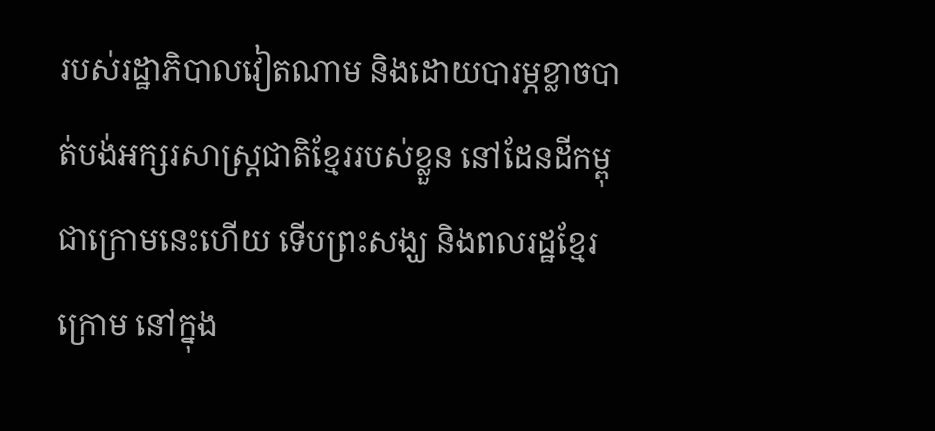របស់រដ្ឋាភិបាលវៀតណាម និងដោយបារម្ភខ្លាចបាត់បង់អក្សរសាស្រ្តជាតិខ្មែររបស់ខ្លួន នៅដែនដីកម្ពុជាក្រោមនេះហើយ ទើបព្រះសង្ឃ និងពលរដ្ឋខ្មែរក្រោម នៅក្នុង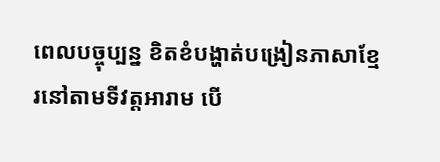ពេលបច្ចុប្បន្ន ខិតខំបង្ហាត់បង្រៀនភាសាខ្មែរនៅតាមទីវត្តអារាម បើ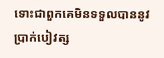ទោះជាពួកគេមិនទទួលបាននូវប្រាក់បៀវត្ស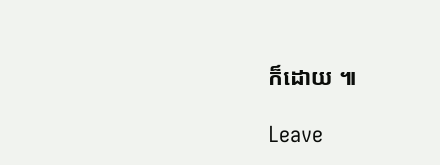ក៏ដោយ ៕

Leave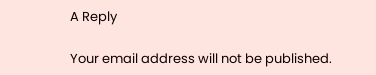A Reply

Your email address will not be published.